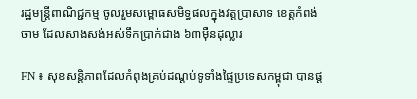រដ្ឋមន្ត្រីពាណិជ្ជកម្ម ចូលរួមសម្ពោធសមិទ្ធផលក្នុងវត្តប្រាសាទ ខេត្តកំពង់ចាម ដែលសាងសង់អស់ទឹកប្រាក់ជាង ៦៣ម៉ឺនដុល្លារ

FN ៖ សុខសន្តិភាពដែលកំពុងគ្រប់ដណ្តប់ទូទាំងផ្ទៃប្រទេសកម្ពុជា បានផ្ត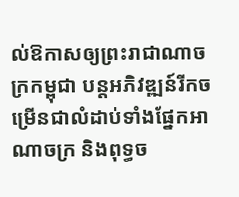ល់ឱកាសឲ្យព្រះរាជាណាចក្រកម្ពុជា បន្តអភិវឌ្ឍន៍រីកចម្រើនជាលំដាប់ទាំងផ្នែកអាណាចក្រ និងពុទ្ធច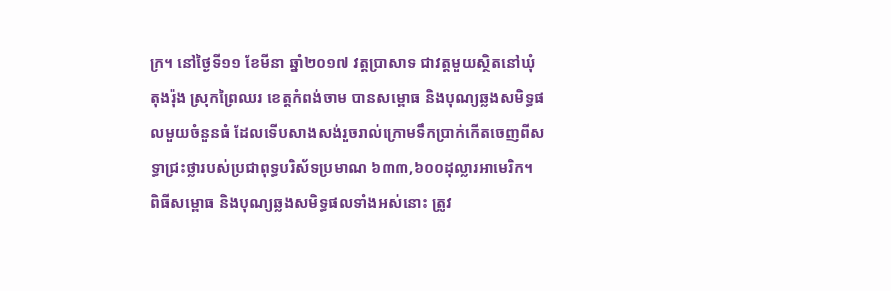ក្រ។ នៅថ្ងៃទី១១ ខែមីនា ឆ្នាំ២០១៧ វត្តប្រាសាទ ជាវត្តមួយស្ថិតនៅឃុំតុងរ៉ុង ស្រុកព្រៃឈរ ខេត្តកំពង់ចាម បានសម្ពោធ និងបុណ្យឆ្លងសមិទ្ធផលមួយចំនួនធំ ដែលទើបសាងសង់រួចរាល់ក្រោមទឹកប្រាក់កើតចេញពីសទ្ធាជ្រះថ្លារបស់ប្រជាពុទ្ធបរិស័ទប្រមាណ ៦៣៣,៦០០ដុល្លារអាមេរិក។ ពិធីសម្ពោធ និងបុណ្យឆ្លងសមិទ្ធផលទាំងអស់នោះ ត្រូវ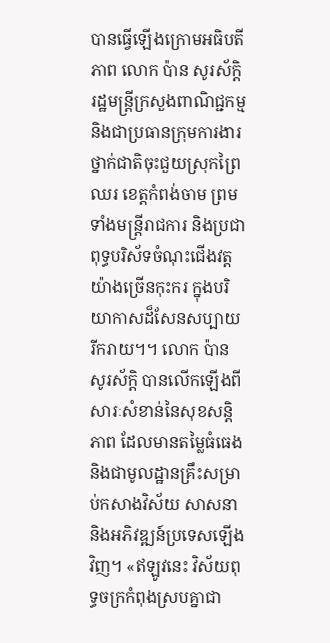បានធ្វើឡើងក្រោមអធិបតីភាព លោក ប៉ាន សូរស័ក្តិ រដ្ឋមន្ត្រីក្រសួងពាណិជ្ជកម្ម និងជាប្រធានក្រុមការងារថ្នាក់ជាតិចុះជួយស្រុកព្រៃឈរ ខេត្តកំពង់ចាម ព្រមទាំងមន្រ្តីរាជការ និងប្រជាពុទ្ធបរិស័ទចំណុះជើងវត្តយ៉ាងច្រើនកុះករ ក្នុងបរិយាកាសដ៏សែនសប្បាយរីករាយ។។ លោក ប៉ាន សូរស័ក្តិ បានលើកឡើងពីសារៈសំខាន់នៃសុខសន្តិភាព ដែលមានតម្លៃធំធេង និងជាមូលដ្ឋានគ្រឹះសម្រាប់កសាងវិស័យ សាសនា និងអភិវឌ្ឍន៍ប្រទេសឡើងវិញ។ «ឥឡូវនេះ វិស័យពុទ្ធចក្រកំពុងស្របគ្នាជា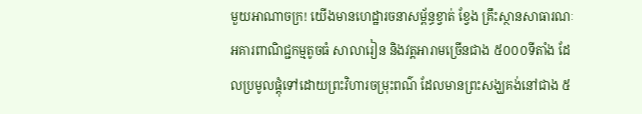មួយអាណាចក្រ! យើងមានហេដ្ឋារចនាសម្ព័ន្ធខ្វាត់ ខ្វែង គ្រឹះស្ថានសាធារណៈ អគារពាណិជ្ជកម្មតូចធំ សាលារៀន និងវត្តអារាមច្រើនជាង ៥០០០ទីតាំង ដែលប្រមូលផ្តុំទៅដោយព្រះវិហារចម្រុះពណ៌ ដែលមានព្រះសង្ឃគង់នៅជាង ៥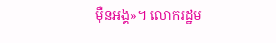ម៉ឺនអង្គ»។ លោករដ្ឋម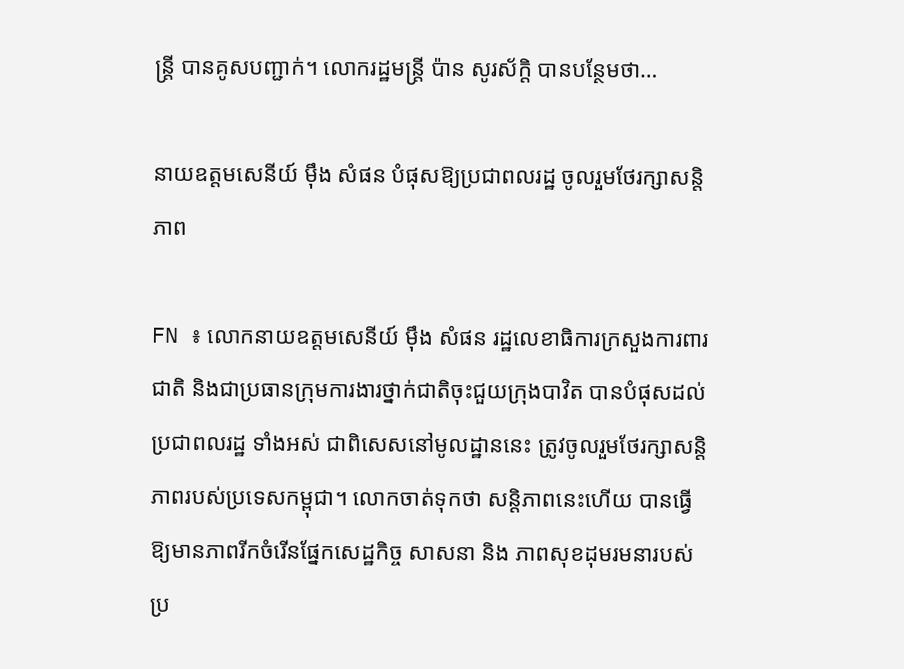ន្ត្រី បានគូសបញ្ជាក់។ លោករដ្ឋមន្ត្រី ប៉ាន សូរស័ក្តិ បានបន្ថែមថា…

នាយឧត្តមសេនីយ៍ ម៉ឹង សំផន បំផុសឱ្យប្រជាពលរដ្ឋ ចូលរួមថែរក្សាសន្តិភាព

FN ៖ លោកនាយឧត្តមសេនីយ៍ ម៉ឹង សំផន រដ្ឋលេខាធិការក្រសួងការពារជាតិ និងជាប្រធានក្រុមការងារថ្នាក់ជាតិចុះជួយក្រុងបាវិត បានបំផុសដល់ប្រជាពលរដ្ឋ ទាំងអស់ ជាពិសេសនៅមូលដ្ឋាននេះ ត្រូវចូលរួមថែរក្សាសន្តិភាពរបស់ប្រទេសកម្ពុជា។ លោកចាត់ទុកថា សន្តិភាពនេះហើយ បានធ្វើឱ្យមានភាពរីកចំរើនផ្នែកសេដ្ឋកិច្ច សាសនា និង ភាពសុខដុមរមនារបស់ប្រ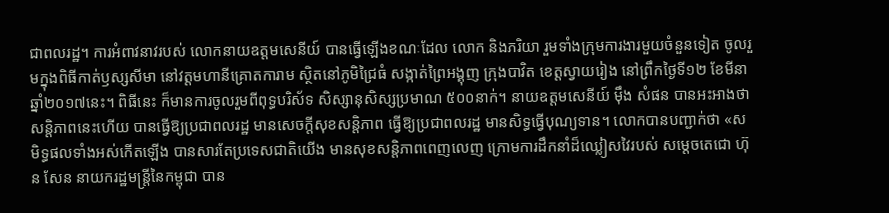ជាពលរដ្ឋ។ ការអំពាវនាវរបស់ លោកនាយឧត្តមសេនីយ៍ បានធ្វើឡើងខណៈដែល លោក និងភរិយា រួមទាំងក្រុមការងារមួយចំនួនទៀត ចូលរួមក្នុងពិធីកាត់ឫស្សសីមា នៅវត្តមហានីគ្រោតការាម ស្ថិតនៅភូមិជ្រៃធំ សង្កាត់ព្រៃអង្គុញ ក្រុងបាវិត ខេត្តស្វាយរៀង នៅព្រឹកថ្ងៃទី១២ ខែមីនា ឆ្នាំ២០១៧នេះ។ ពិធីនេះ ក៏មានការចូលរួមពីពុទ្ធបរិស័ទ សិស្សានុសិស្សប្រមាណ ៥០០នាក់។ នាយឧត្តមសេនីយ៍ ម៉ឹង សំផន បានអះអាងថា សន្តិភាពនេះហើយ បានធ្វើឱ្យប្រជាពលរដ្ឋ មានសេចក្តីសុខសន្តិភាព ធ្វើឱ្យប្រជាពលរដ្ឋ មានសិទ្ធធ្វើបុណ្យទាន។ លោកបានបញ្ជាក់ថា «សមិទ្ធផលទាំងអស់កើតឡើង បានសារតែប្រទេសជាតិយើង មានសុខសន្តិភាពពេញលេញ ក្រោមការដឹកនាំដ៏ឈ្លៀសវៃរបស់ សម្តេចតេជោ ហ៊ុន សែន នាយករដ្ឋមន្ត្រីនៃកម្ពុជា បាន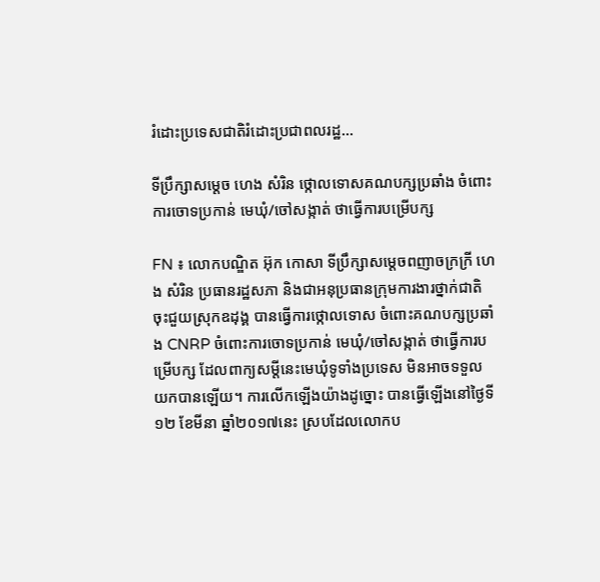រំដោះប្រទេសជាតិរំដោះប្រជាពលរដ្ឋ…

ទីប្រឹក្សាសម្ដេច ហេង សំរិន ថ្កោលទោសគណបក្សប្រឆាំង ចំពោះការចោទប្រកាន់ មេឃុំ/ចៅសង្កាត់ ថាធ្វើការបម្រើបក្ស

FN ៖ លោកបណ្ឌិត អ៊ុក កោសា ទីប្រឹក្សាសម្តេចពញាចក្រក្រី ហេង សំរិន ប្រធានរដ្ឋសភា និងជាអនុប្រធានក្រុមការងារថ្នាក់ជាតិ ចុះជួយស្រុកឧដុង្គ បានធ្វើការថ្កោលទោស ចំពោះគណបក្សប្រឆាំង CNRP ចំពោះការចោទប្រកាន់ មេឃុំ/ចៅសង្កាត់ ថាធ្វើការបម្រើបក្ស ដែលពាក្យសម្តីនេះមេឃុំទូទាំងប្រទេស មិនអាចទទួលយកបានឡើយ។ ការលើកឡើងយ៉ាងដូច្នោះ បានធ្វើឡើងនៅថ្ងៃទី១២ ខែមីនា ឆ្នាំ២០១៧នេះ ស្របដែលលោកប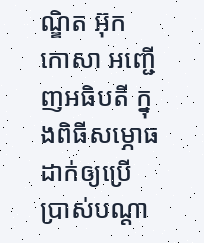ណ្ឌិត អ៊ុក កោសា អញ្ជើញអធិបតី ក្នុងពិធីសម្ភោធដាក់ឲ្យប្រើប្រាស់បណ្តា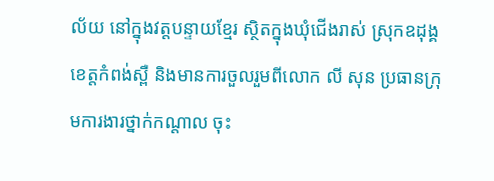ល័យ នៅក្នុងវត្តបន្ទាយខ្មែរ ស្ថិតក្នុងឃុំជើងរាស់ ស្រុកឧដុង្គ ខេត្តកំពង់ស្ពឺ និងមានការចួលរួមពីលោក លី សុន ប្រធានក្រុមការងារថ្នាក់កណ្តាល ចុះ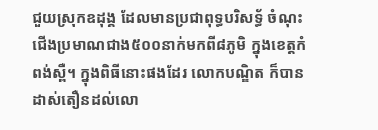ជួយស្រុកឧដុង្គ ដែលមានប្រជាពុទ្ធបរិសទ្ធ័ ចំណុះជើងប្រមាណជាង៥០០នាក់មកពី៨ភូមិ ក្នុងខេត្តកំពង់ស្ពឺ។ ក្នុងពិធីនោះផងដែរ លោកបណ្ឌិត ក៏បានដាស់តឿនដល់លោ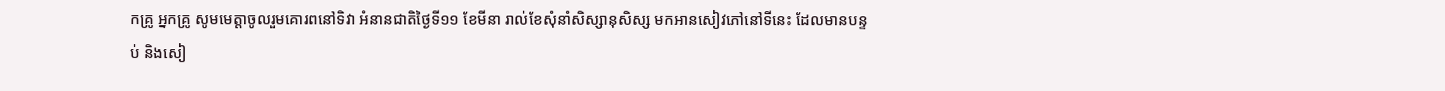កគ្រូ អ្នកគ្រូ សូមមេត្តាចូលរួមគោរពនៅទិវា អំនានជាតិថ្ងៃទី១១ ខែមីនា រាល់ខែសុំនាំសិស្សានុសិស្ស មកអានសៀវភៅនៅទីនេះ ដែលមានបន្ទប់ និងសៀ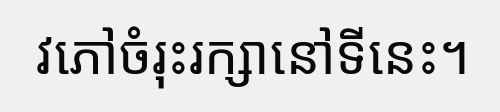វភៅចំរុះរក្សានៅទីនេះ។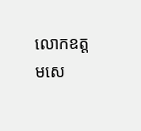លោកឧត្តមសេ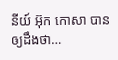នីយ៍ អ៊ុក កោសា បានឲ្យដឹងថា…